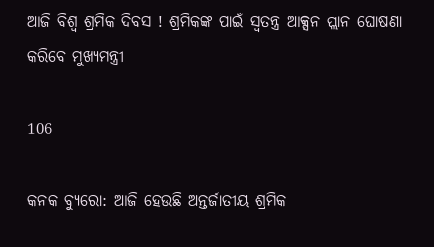ଆଜି ବିଶ୍ୱ ଶ୍ରମିକ ଦିବସ ! ଶ୍ରମିକଙ୍କ ପାଇଁ ସ୍ୱତନ୍ତ୍ର ଆକ୍ସନ ପ୍ଲାନ ଘୋଷଣା କରିବେ ମୁଖ୍ୟମନ୍ତ୍ରୀ

106

କନକ ବ୍ୟୁରୋ: ଆଜି ହେଉଛି ଅନ୍ତର୍ଜାତୀୟ ଶ୍ରମିକ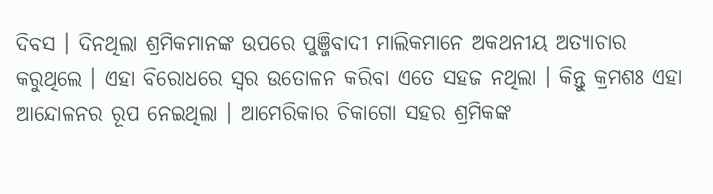ଦିବସ । ଦିନଥିଲା ଶ୍ରମିକମାନଙ୍କ ଉପରେ ପୁଞ୍ଜିବାଦୀ ମାଲିକମାନେ ଅକଥନୀୟ ଅତ୍ୟାଚାର କରୁଥିଲେ । ଏହା ବିରୋଧରେ ସ୍ୱର ଉତୋଳନ କରିବା ଏତେ ସହଜ ନଥିଲା । କିନ୍ତୁ କ୍ରମଶଃ ଏହା ଆନ୍ଦୋଳନର ରୂପ ନେଇଥିଲା । ଆମେରିକାର ଚିକାଗୋ ସହର ଶ୍ରମିକଙ୍କ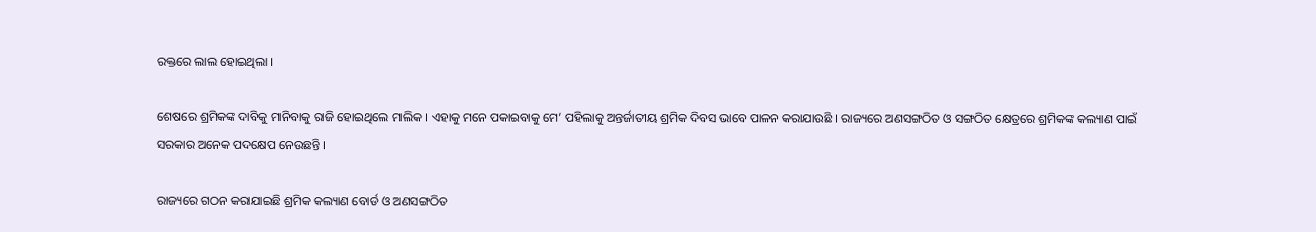ରକ୍ତରେ ଲାଲ ହୋଇଥିଲା ।

ଶେଷରେ ଶ୍ରମିକଙ୍କ ଦାବିକୁ ମାନିବାକୁ ରାଜି ହୋଇଥିଲେ ମାଲିକ । ଏହାକୁ ମନେ ପକାଇବାକୁ ମେ’ ପହିଲାକୁ ଅନ୍ତର୍ଜାତୀୟ ଶ୍ରମିକ ଦିବସ ଭାବେ ପାଳନ କରାଯାଉଛି । ରାଜ୍ୟରେ ଅଣସଙ୍ଗଠିତ ଓ ସଙ୍ଗଠିତ କ୍ଷେତ୍ରରେ ଶ୍ରମିକଙ୍କ କଲ୍ୟାଣ ପାଇଁ ସରକାର ଅନେକ ପଦକ୍ଷେପ ନେଉଛନ୍ତି ।

ରାଜ୍ୟରେ ଗଠନ କରାଯାଇଛି ଶ୍ରମିକ କଲ୍ୟାଣ ବୋର୍ଡ ଓ ଅଣସଙ୍ଗଠିତ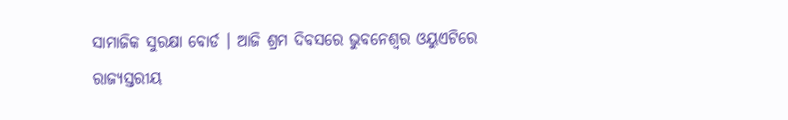ସାମାଜିକ ସୁରକ୍ଷା ବୋର୍ଡ । ଆଜି ଶ୍ରମ ଦିବସରେ ଭୁବନେଶ୍ୱର ଓୟୁଏଟିରେ ରାଜ୍ୟସ୍ତରୀୟ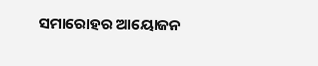ସମାରୋହର ଆୟୋଜନ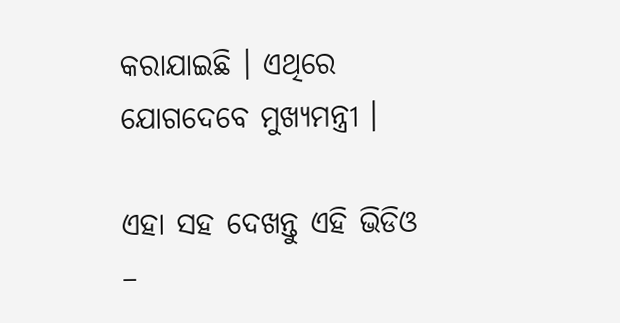କରାଯାଇଛି । ଏଥିରେ ଯୋଗଦେବେ ମୁଖ୍ୟମନ୍ତ୍ରୀ ।

ଏହା ସହ ଦେଖନ୍ତୁ ଏହି ଭିଡିଓ –